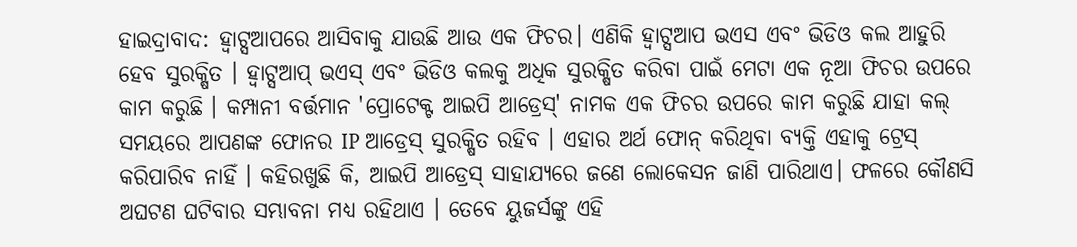ହାଇଦ୍ରାବାଦ: ହ୍ବାଟ୍ସଆପରେ ଆସିବାକୁ ଯାଉଛି ଆଉ ଏକ ଫିଚର। ଏଣିକି ହ୍ବାଟ୍ସଆପ ଭଏସ ଏବଂ ଭିଡିଓ କଲ ଆହୁରି ହେବ ସୁରକ୍ଷିତ । ହ୍ବାଟ୍ସଆପ୍ ଭଏସ୍ ଏବଂ ଭିଡିଓ କଲକୁ ଅଧିକ ସୁରକ୍ଷିତ କରିବା ପାଇଁ ମେଟା ଏକ ନୂଆ ଫିଚର ଉପରେ କାମ କରୁଛି । କମ୍ପାନୀ ବର୍ତ୍ତମାନ 'ପ୍ରୋଟେକ୍ଟ ଆଇପି ଆଡ୍ରେସ୍' ନାମକ ଏକ ଫିଚର ଉପରେ କାମ କରୁଛି ଯାହା କଲ୍ ସମୟରେ ଆପଣଙ୍କ ଫୋନର IP ଆଡ୍ରେସ୍ ସୁରକ୍ଷିତ ରହିବ । ଏହାର ଅର୍ଥ ଫୋନ୍ କରିଥିବା ବ୍ୟକ୍ତି ଏହାକୁ ଟ୍ରେସ୍ କରିପାରିବ ନାହିଁ । କହିରଖୁଛି କି, ଆଇପି ଆଡ୍ରେସ୍ ସାହାଯ୍ୟରେ ଜଣେ ଲୋକେସନ ଜାଣି ପାରିଥାଏ। ଫଳରେ କୌଣସି ଅଘଟଣ ଘଟିବାର ସମ୍ଭାବନା ମଧ୍ୟ ରହିଥାଏ । ତେବେ ୟୁଜର୍ସଙ୍କୁ ଏହି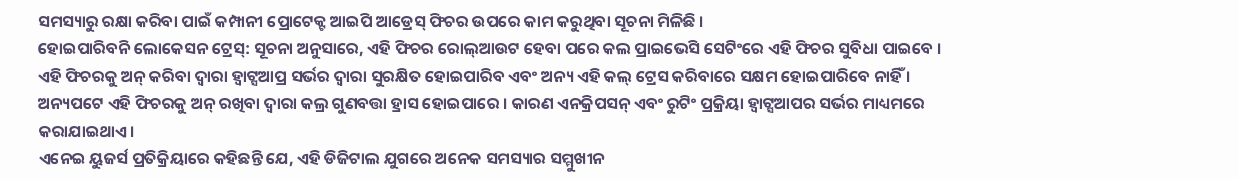ସମସ୍ୟାରୁ ରକ୍ଷା କରିବା ପାଇଁ କମ୍ପାନୀ ପ୍ରୋଟେକ୍ଟ ଆଇପି ଆଡ୍ରେସ୍ ଫିଚର ଉପରେ କାମ କରୁଥିବା ସୂଚନା ମିଳିଛି ।
ହୋଇପାରିବନି ଲୋକେସନ ଟ୍ରେସ୍: ସୂଚନା ଅନୁସାରେ, ଏହି ଫିଚର ରୋଲ୍ଆଉଟ ହେବା ପରେ କଲ ପ୍ରାଇଭେସି ସେଟିଂରେ ଏହି ଫିଚର ସୁବିଧା ପାଇବେ । ଏହି ଫିଚରକୁ ଅନ୍ କରିବା ଦ୍ବାରା ହ୍ବାଟ୍ସଆପ୍ର ସର୍ଭର ଦ୍ବାରା ସୁରକ୍ଷିତ ହୋଇପାରିବ ଏବଂ ଅନ୍ୟ ଏହି କଲ୍ ଟ୍ରେସ କରିବାରେ ସକ୍ଷମ ହୋଇପାରିବେ ନାହିଁ । ଅନ୍ୟପଟେ ଏହି ଫିଚରକୁ ଅନ୍ ରଖିବା ଦ୍ୱାରା କଲ୍ର ଗୁଣବତ୍ତା ହ୍ରାସ ହୋଇପାରେ । କାରଣ ଏନକ୍ରିପସନ୍ ଏବଂ ରୁଟିଂ ପ୍ରକ୍ରିୟା ହ୍ବାଟ୍ସଆପର ସର୍ଭର ମାଧ୍ୟମରେ କରାଯାଇଥାଏ।
ଏନେଇ ୟୁଜର୍ସ ପ୍ରତିକ୍ରିୟାରେ କହିଛନ୍ତି ଯେ, ଏହି ଡିଜିଟାଲ ଯୁଗରେ ଅନେକ ସମସ୍ୟାର ସମ୍ମୁଖୀନ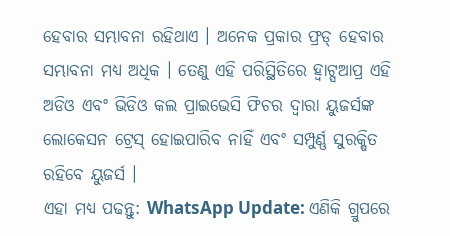ହେବାର ସମ୍ଭାବନା ରହିଥାଏ । ଅନେକ ପ୍ରକାର ଫ୍ରଡ୍ ହେବାର ସମ୍ଭାବନା ମଧ୍ୟ ଅଧିକ । ତେଣୁ ଏହି ପରିସ୍ଥିତିରେ ହ୍ବାଟ୍ସଆପ୍ର ଏହି ଅଡିଓ ଏବଂ ଭିଡିଓ କଲ ପ୍ରାଇଭେସି ଫିଚର ଦ୍ବାରା ୟୁଜର୍ସଙ୍କ ଲୋକେସନ ଟ୍ରେସ୍ ହୋଇପାରିବ ନାହିଁ ଏବଂ ସମ୍ପୁର୍ଣ୍ଣ ସୁରକ୍ଷିତ ରହିବେ ୟୁଜର୍ସ ।
ଏହା ମଧ୍ୟ ପଢନ୍ତୁ: WhatsApp Update: ଏଣିକି ଗ୍ରୁପରେ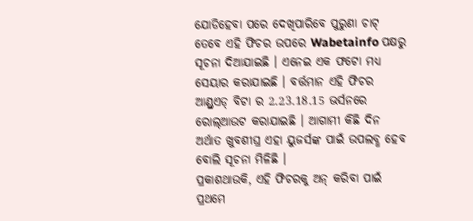ଯୋଡିହେବା ପରେ ଦେଖିପାରିବେ ପୁରୁଣା ଚାଟ୍
ତେବେ ଏହି ଫିଚର ଉପରେ Wabetainfo ପକ୍ଷରୁ ସୂଚନା ଦିଆଯାଇଛି । ଏନେଇ ଏକ ଫଟୋ ମଧ୍ୟ ସେୟାର କରାଯାଇଛି । ବର୍ତ୍ତମାନ ଏହି ଫିଚର ଆଣ୍ଡ୍ରଏଡ୍ ବିଟା ର 2.23.18.15 ଭର୍ସନରେ ରୋଲ୍ଆଉଟ କରାଯାଇଛି । ଆଗାମୀ କିଛି ଦିନ ଅର୍ଥାତ ଖୁବଶୀଘ୍ର ଏହା ୟୁଜର୍ସଙ୍କ ପାଇଁ ଉପଲବ୍ଧ ହେବ ବୋଲି ସୂଚନା ମିଳିଛି ।
ପ୍ରକାଶଥାଉକି, ଏହି ଫିଚରକୁ ଅନ୍ କରିବା ପାଇଁ ପ୍ରଥମେ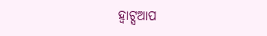ହ୍ବାଟ୍ସଆପ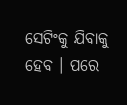ସେଟିଂକୁ ଯିବାକୁ ହେବ । ପରେ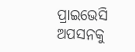ପ୍ରାଇଭେସି ଅପସନକୁ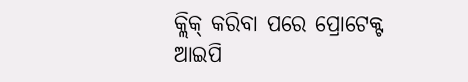କ୍ଲିକ୍ କରିବା ପରେ ପ୍ରୋଟେକ୍ଟ ଆଇପି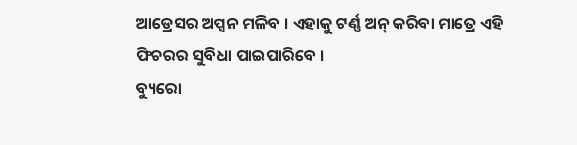ଆଡ୍ରେସର ଅପ୍ସନ ମଳିବ । ଏହାକୁ ଟର୍ଣ୍ଣ ଅନ୍ କରିବା ମାତ୍ରେ ଏହି ଫିଚରର ସୁବିଧା ପାଇପାରିବେ ।
ବ୍ୟୁରୋ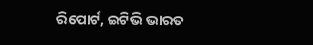ରିପୋର୍ଟ, ଇଟିଭି ଭାରତ